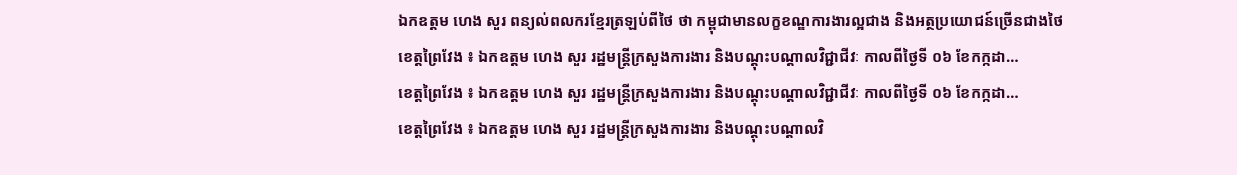ឯកឧត្តម ហេង សួរ ពន្យល់ពលករខ្មែរត្រឡប់ពីថៃ ថា កម្ពុជាមានលក្ខខណ្ឌការងារល្អជាង និងអត្ថប្រយោជន៍ច្រើនជាងថៃ
ខេត្តព្រៃវែង ៖ ឯកឧត្តម ហេង សួរ រដ្ឋមន្ត្រីក្រសួងការងារ និងបណ្តុះបណ្តាលវិជ្ជាជីវៈ កាលពីថ្ងៃទី ០៦ ខែកក្កដា…
ខេត្តព្រៃវែង ៖ ឯកឧត្តម ហេង សួរ រដ្ឋមន្ត្រីក្រសួងការងារ និងបណ្តុះបណ្តាលវិជ្ជាជីវៈ កាលពីថ្ងៃទី ០៦ ខែកក្កដា…
ខេត្តព្រៃវែង ៖ ឯកឧត្តម ហេង សួរ រដ្ឋមន្ត្រីក្រសួងការងារ និងបណ្តុះបណ្តាលវិ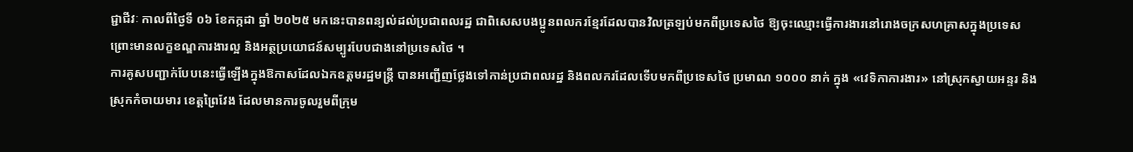ជ្ជាជីវៈ កាលពីថ្ងៃទី ០៦ ខែកក្កដា ឆ្នាំ ២០២៥ មកនេះបានពន្យល់ដល់ប្រជាពលរដ្ឋ ជាពិសេសបងប្អូនពលករខ្មែរដែលបានវិលត្រឡប់មកពីប្រទេសថៃ ឱ្យចុះឈ្មោះធ្វើការងារនៅរោងចក្រសហគ្រាសក្នុងប្រទេស ព្រោះមានលក្ខខណ្ឌការងារល្អ និងអត្ថប្រយោជន៍សម្បូរបែបជាងនៅប្រទេសថៃ ។
ការគូសបញ្ជាក់បែបនេះធ្វើឡើងក្នុងឱកាសដែលឯកឧត្តមរដ្ឋមន្ត្រី បានអញ្ជើញថ្លែងទៅកាន់ប្រជាពលរដ្ឋ និងពលករដែលទើបមកពីប្រទេសថៃ ប្រមាណ ១០០០ នាក់ ក្នុង «វេទិកាការងារ» នៅស្រុកស្វាយអន្ទរ និងស្រុកកំចាយមារ ខេត្តព្រៃវែង ដែលមានការចូលរួមពីក្រុម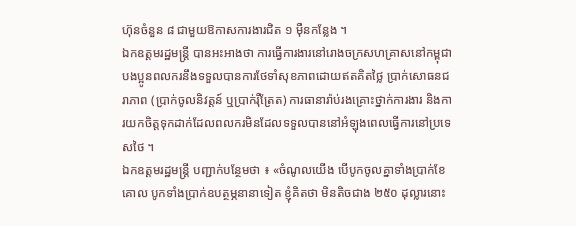ហ៊ុនចំនួន ៨ ជាមួយឱកាសការងារជិត ១ ម៉ឺនកន្លែង ។
ឯកឧត្តមរដ្ឋមន្ត្រី បានអះអាងថា ការធ្វើការងារនៅរោងចក្រសហគ្រាសនៅកម្ពុជា បងប្អូនពលករនឹងទទួលបានការថែទាំសុខភាពដោយឥតគិតថ្លៃ ប្រាក់សោធនជរាភាព (ប្រាក់ចូលនិវត្តន៍ ឬប្រាក់រ៉ឺត្រែត) ការធានារ៉ាប់រងគ្រោះថ្នាក់ការងារ និងការយកចិត្តទុកដាក់ដែលពលករមិនដែលទទួលបាននៅអំឡុងពេលធ្វើការនៅប្រទេសថៃ ។
ឯកឧត្តមរដ្ឋមន្ត្រី បញ្ជាក់បន្ថែមថា ៖ «ចំណូលយើង បើបូកចូលគ្នាទាំងប្រាក់ខែគោល បូកទាំងប្រាក់ឧបត្ថម្ភនានាទៀត ខ្ញុំគិតថា មិនតិចជាង ២៥០ ដុល្លារនោះ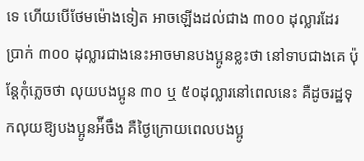ទេ ហើយបើថែមម៉ោងទៀត អាចឡើងដល់ជាង ៣០០ ដុល្លារដែរ ប្រាក់ ៣០០ ដុល្លារជាងនេះអាចមានបងប្អូនខ្លះថា នៅទាបជាងគេ ប៉ុន្ដែកុំភ្លេចថា លុយបងប្អូន ៣០ ឬ ៥០ដុល្លារនៅពេលនេះ គឺដូចរដ្ឋទុកលុយឱ្យបងប្អូនអ៉ីចឹង គឺថ្ងៃក្រោយពេលបងប្អូ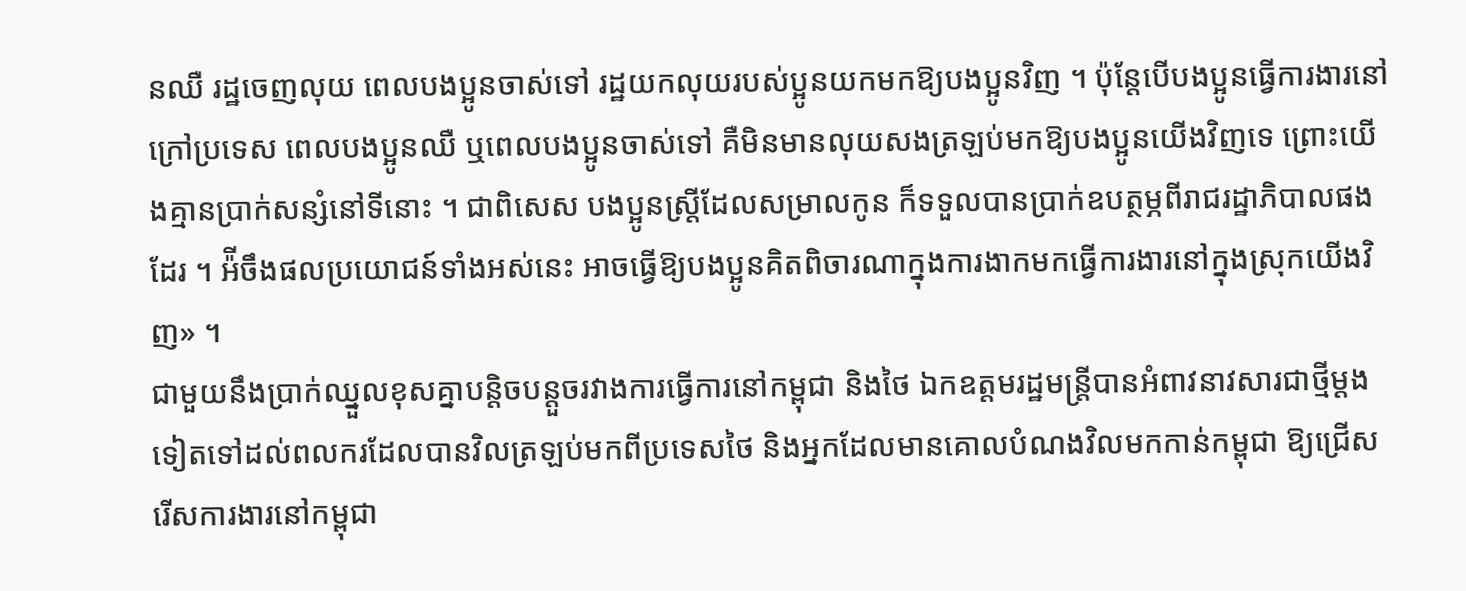នឈឺ រដ្ឋចេញលុយ ពេលបងប្អូនចាស់ទៅ រដ្ឋយកលុយរបស់ប្អូនយកមកឱ្យបងប្អូនវិញ ។ ប៉ុន្ដែបើបងប្អូនធ្វើការងារនៅក្រៅប្រទេស ពេលបងប្អូនឈឺ ឬពេលបងប្អូនចាស់ទៅ គឺមិនមានលុយសងត្រឡប់មកឱ្យបងប្អូនយើងវិញទេ ព្រោះយើងគ្មានប្រាក់សន្សំនៅទីនោះ ។ ជាពិសេស បងប្អូនស្រី្តដែលសម្រាលកូន ក៏ទទួលបានប្រាក់ឧបត្ថម្ភពីរាជរដ្ឋាភិបាលផងដែរ ។ អ៉ីចឹងផលប្រយោជន៍ទាំងអស់នេះ អាចធ្វើឱ្យបងប្អូនគិតពិចារណាក្នុងការងាកមកធ្វើការងារនៅក្នុងស្រុកយើងវិញ» ។
ជាមួយនឹងប្រាក់ឈ្នួលខុសគ្នាបន្តិចបន្តួចរវាងការធ្វើការនៅកម្ពុជា និងថៃ ឯកឧត្តមរដ្ឋមន្ត្រីបានអំពាវនាវសារជាថ្មីម្តងទៀតទៅដល់ពលករដែលបានវិលត្រឡប់មកពីប្រទេសថៃ និងអ្នកដែលមានគោលបំណងវិលមកកាន់កម្ពុជា ឱ្យជ្រើសរើសការងារនៅកម្ពុជា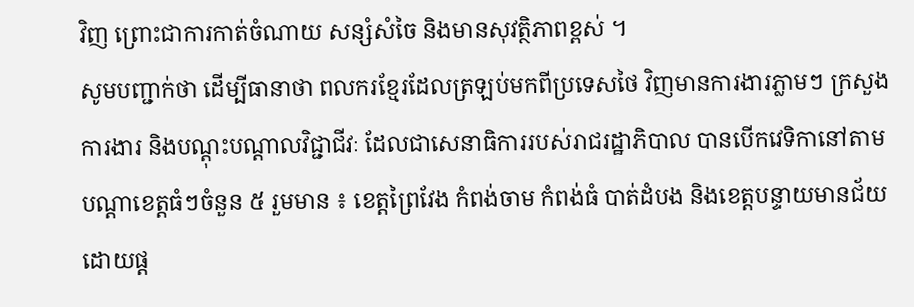វិញ ព្រោះជាការកាត់ចំណាយ សន្សំសំចៃ និងមានសុវត្ថិភាពខ្ពស់ ។
សូមបញ្ជាក់ថា ដើម្បីធានាថា ពលករខ្មែរដែលត្រឡប់មកពីប្រទេសថៃ វិញមានការងារភ្លាមៗ ក្រសួងការងារ និងបណ្ដុះបណ្ដាលវិជ្ជាជីវៈ ដែលជាសេនាធិការរបស់រាជរដ្ឋាភិបាល បានបើកវេទិកានៅតាមបណ្ដាខេត្តធំៗចំនួន ៥ រួមមាន ៖ ខេត្តព្រៃវែង កំពង់ចាម កំពង់ធំ បាត់ដំបង និងខេត្តបន្ទាយមានជ័យ ដោយផ្ដ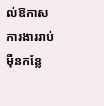ល់ឱកាសការងាររាប់ម៉ឺនកន្លែ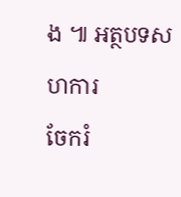ង ៕ អត្ថបទសហការ
ចែករំ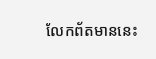លែកព័តមាននេះ